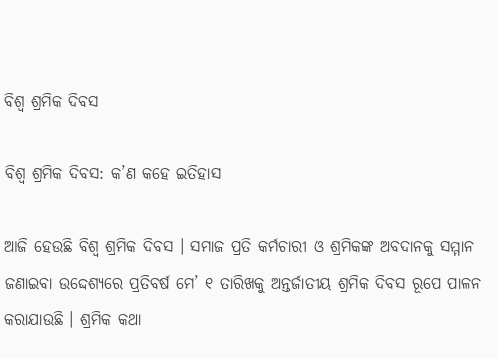ବିଶ୍ୱ ଶ୍ରମିକ ଦିବସ

ବିଶ୍ୱ ଶ୍ରମିକ ଦିବସ: କ’ଣ କହେ ଇତିହାସ

ଆଜି ହେଉଛି ବିଶ୍ୱ ଶ୍ରମିକ ଦିବସ । ସମାଜ ପ୍ରତି କର୍ମଚାରୀ ଓ ଶ୍ରମିକଙ୍କ ଅବଦାନକୁ ସମ୍ମାନ ଜଣାଇବା ଉଦ୍ଦେଶ୍ୟରେ ପ୍ରତିବର୍ଷ ମେ’ ୧ ତାରିଖକୁ ଅନ୍ତର୍ଜାତୀୟ ଶ୍ରମିକ ଦିବସ ରୂପେ ପାଳନ କରାଯାଉଛି । ଶ୍ରମିକ କଥା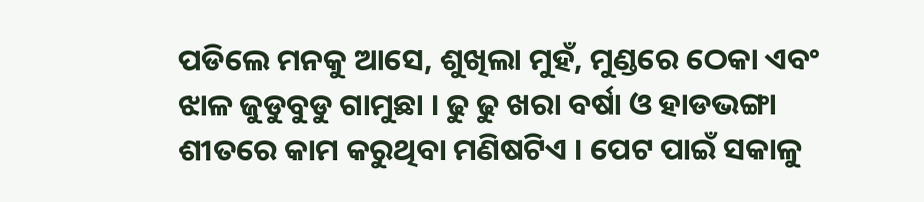ପଡିଲେ ମନକୁ ଆସେ, ଶୁଖିଲା ମୁହଁ, ମୁଣ୍ଡରେ ଠେକା ଏବଂ ଝାଳ ଜୁଡୁବୁଡୁ ଗାମୁଛା । ଢୁ ଢୁ ଖରା ବର୍ଷା ଓ ହାଡଭଙ୍ଗା ଶୀତରେ କାମ କରୁଥିବା ମଣିଷଟିଏ । ପେଟ ପାଇଁ ସକାଳୁ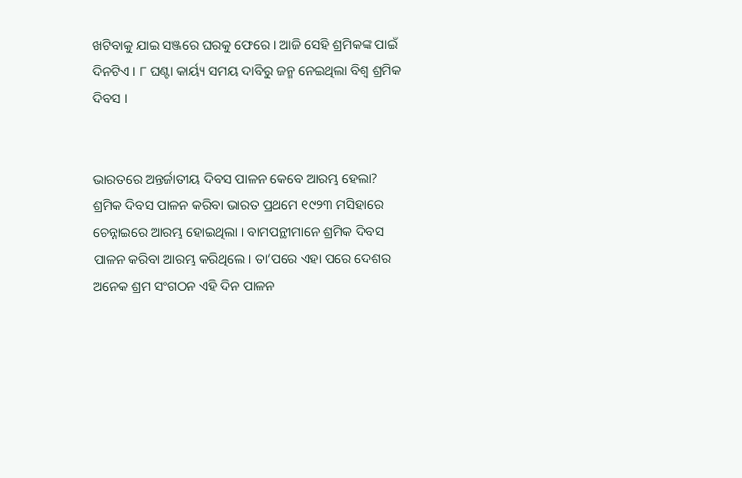ଖଟିବାକୁ ଯାଇ ସଞ୍ଜରେ ଘରକୁ ଫେରେ । ଆଜି ସେହି ଶ୍ରମିକଙ୍କ ପାଇଁ ଦିନଟିଏ । ୮ ଘଣ୍ଟା କାର୍ୟ୍ୟ ସମୟ ଦାବିରୁ ଜନ୍ମ ନେଇଥିଲା ବିଶ୍ୱ ଶ୍ରମିକ ଦିବସ ।


ଭାରତରେ ଅନ୍ତର୍ଜାତୀୟ ଦିବସ ପାଳନ କେବେ ଆରମ୍ଭ ହେଲା?
ଶ୍ରମିକ ଦିବସ ପାଳନ କରିବା ଭାରତ ପ୍ରଥମେ ୧୯୨୩ ମସିହାରେ ଚେନ୍ନାଇରେ ଆରମ୍ଭ ହୋଇଥିଲା । ବାମପନ୍ଥୀମାନେ ଶ୍ରମିକ ଦିବସ ପାଳନ କରିବା ଆରମ୍ଭ କରିଥିଲେ। ତା’ପରେ ଏହା ପରେ ଦେଶର ଅନେକ ଶ୍ରମ ସଂଗଠନ ଏହି ଦିନ ପାଳନ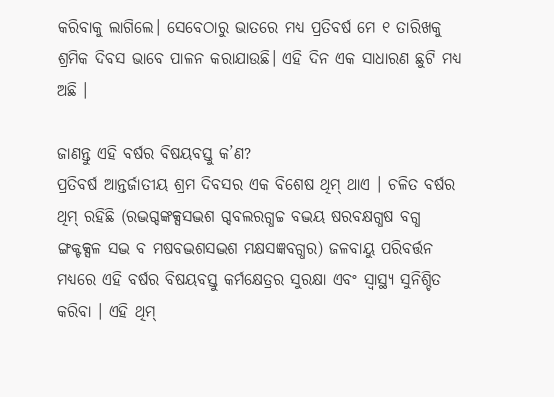କରିବାକୁ ଲାଗିଲେ। ସେବେଠାରୁ ଭାତରେ ମଧ୍ୟ ପ୍ରତିବର୍ଷ ମେ ୧ ତାରିଖକୁ ଶ୍ରମିକ ଦିବସ ଭାବେ ପାଳନ କରାଯାଉଛି। ଏହି ଦିନ ଏକ ସାଧାରଣ ଛୁଟି ମଧ୍ୟ ଅଛି ।

ଜାଣନ୍ତୁ ଏହି ବର୍ଷର ବିଷୟବସ୍ତୁ କ’ଣ?
ପ୍ରତିବର୍ଷ ଆନ୍ତର୍ଜାତୀୟ ଶ୍ରମ ଦିବସର ଏକ ବିଶେଷ ଥିମ୍ ଥାଏ । ଚଳିତ ବର୍ଷର ଥିମ୍ ରହିଛି (ରଦ୍ଭଗ୍ଦଙ୍କକ୍ସସଦ୍ଭଶ ଗ୍ଦବଲରଗ୍ଧଚ୍ଚ ବଦ୍ଭୟ ଷରବକ୍ଷଗ୍ଧଷ ବଗ୍ଧ ଙ୍ଗକ୍ଟକ୍ସଳ ସଦ୍ଭ ବ ମଷବଦ୍ଭଶସଦ୍ଭଶ ମକ୍ଷସଜ୍ଞବଗ୍ଧର) ଜଳବାୟୁ ପରିବର୍ତ୍ତନ ମଧ୍ୟରେ ଏହି ବର୍ଷର ବିଷୟବସ୍ତୁ କର୍ମକ୍ଷେତ୍ରର ସୁରକ୍ଷା ଏବଂ ସ୍ୱାସ୍ଥ୍ୟ ସୁନିଶ୍ଚିତ କରିବା । ଏହି ଥିମ୍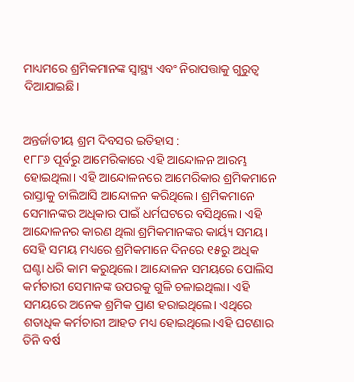ମାଧ୍ୟମରେ ଶ୍ରମିକମାନଙ୍କ ସ୍ୱାସ୍ଥ୍ୟ ଏବଂ ନିରାପତ୍ତାକୁ ଗୁରୁତ୍ୱ ଦିଆଯାଇଛି।


ଅନ୍ତର୍ଜାତୀୟ ଶ୍ରମ ଦିବସର ଇତିହାସ :
୧୮୮୬ ପୂର୍ବରୁ ଆମେରିକାରେ ଏହି ଆନ୍ଦୋଳନ ଆରମ୍ଭ ହୋଇଥିଲା। ଏହି ଆନ୍ଦୋଳନରେ ଆମେରିକାର ଶ୍ରମିକମାନେ ରାସ୍ତାକୁ ଚାଲିଆସି ଆନ୍ଦୋଳନ କରିଥିଲେ। ଶ୍ରମିକମାନେ ସେମାନଙ୍କର ଅଧିକାର ପାଇଁ ଧର୍ମଘଟରେ ବସିଥିଲେ। ଏହି ଆନ୍ଦୋଳନର କାରଣ ଥିଲା ଶ୍ରମିକମାନଙ୍କର କାର୍ୟ୍ୟ ସମୟ। ସେହି ସମୟ ମଧ୍ୟରେ ଶ୍ରମିକମାନେ ଦିନରେ ୧୫ରୁ ଅଧିକ ଘଣ୍ଟା ଧରି କାମ କରୁଥିଲେ। ଆନ୍ଦୋଳନ ସମୟରେ ପୋଲିସ କର୍ମଚାରୀ ସେମାନଙ୍କ ଉପରକୁ ଗୁଳି ଚଳାଇଥିଲା। ଏହି ସମୟରେ ଅନେକ ଶ୍ରମିକ ପ୍ରାଣ ହରାଇଥିଲେ। ଏଥିରେ ଶତାଧିକ କର୍ମଚାରୀ ଆହତ ମଧ୍ୟ ହୋଇଥିଲେ।ଏହି ଘଟଣାର ତିନି ବର୍ଷ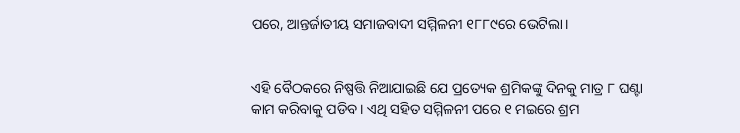ପରେ, ଆନ୍ତର୍ଜାତୀୟ ସମାଜବାଦୀ ସମ୍ମିଳନୀ ୧୮୮୯ରେ ଭେଟିଲା।


ଏହି ବୈଠକରେ ନିଷ୍ପତ୍ତି ନିଆଯାଇଛି ଯେ ପ୍ରତ୍ୟେକ ଶ୍ରମିକଙ୍କୁ ଦିନକୁ ମାତ୍ର ୮ ଘଣ୍ଟା କାମ କରିବାକୁ ପଡିବ। ଏଥି ସହିତ ସମ୍ମିଳନୀ ପରେ ୧ ମଇରେ ଶ୍ରମ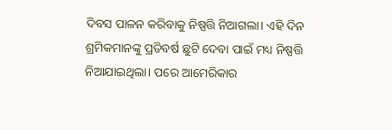ଦିବସ ପାଳନ କରିବାକୁ ନିଷ୍ପତ୍ତି ନିଆଗଲା। ଏହି ଦିନ ଶ୍ରମିକମାନଙ୍କୁ ପ୍ରତିବର୍ଷ ଛୁଟି ଦେବା ପାଇଁ ମଧ୍ୟ ନିଷ୍ପତ୍ତି ନିଆଯାଇଥିଲା। ପରେ ଆମେରିକାର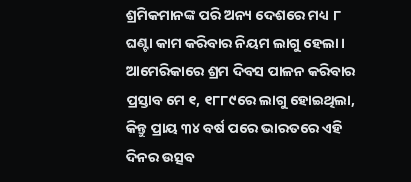ଶ୍ରମିକମାନଙ୍କ ପରି ଅନ୍ୟ ଦେଶରେ ମଧ୍ୟ ୮ ଘଣ୍ଟା କାମ କରିବାର ନିୟମ ଲାଗୁ ହେଲା। ଆମେରିକାରେ ଶ୍ରମ ଦିବସ ପାଳନ କରିବାର ପ୍ରସ୍ତାବ ମେ ୧, ୧୮୮୯ରେ ଲାଗୁ ହୋଇଥିଲା, କିନ୍ତୁ ପ୍ରାୟ ୩୪ ବର୍ଷ ପରେ ଭାରତରେ ଏହି ଦିନର ଉତ୍ସବ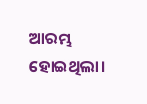ଆରମ୍ଭ ହୋଇଥିଲା।